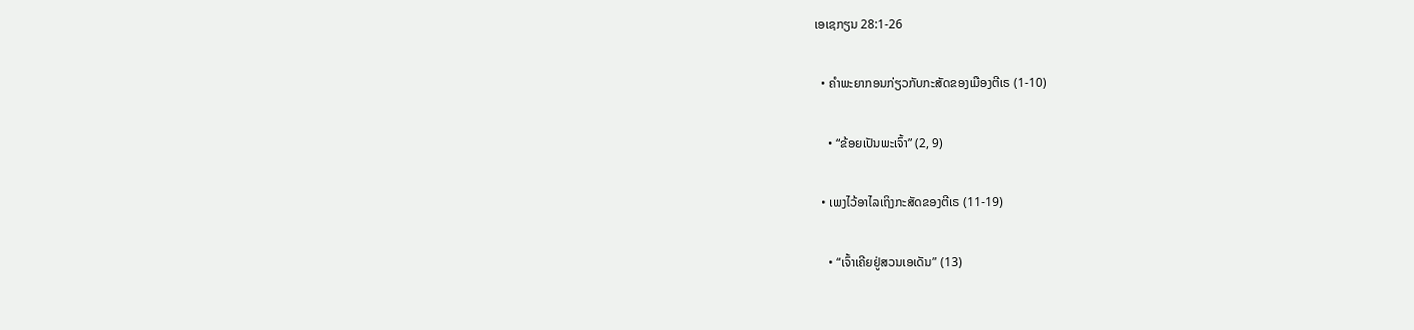ເອເຊກຽນ 28:1-26

  • ຄຳພະຍາກອນກ່ຽວກັບກະສັດຂອງເມືອງຕີເຣ (1-10)

    • “ຂ້ອຍເປັນພະເຈົ້າ” (2, 9)

  • ເພງໄວ້ອາໄລເຖິງກະສັດຂອງຕີເຣ (11-19)

    • “ເຈົ້າເຄີຍຢູ່ສວນເອເດັນ” (13)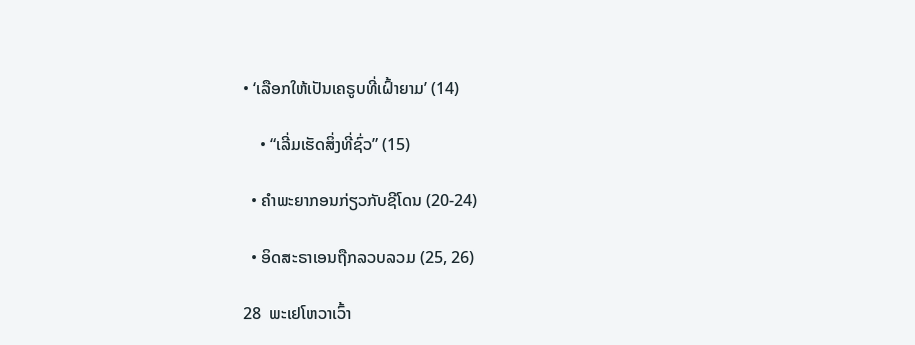• ‘ເລືອກໃຫ້ເປັນເຄຣູບທີ່ເຝົ້າຍາມ’ (14)

    • “ເລີ່ມເຮັດສິ່ງທີ່ຊົ່ວ” (15)

  • ຄຳພະຍາກອນກ່ຽວກັບຊີໂດນ (20-24)

  • ອິດສະຣາເອນຖືກລວບລວມ (25, 26)

28  ພະເຢໂຫວາເວົ້າ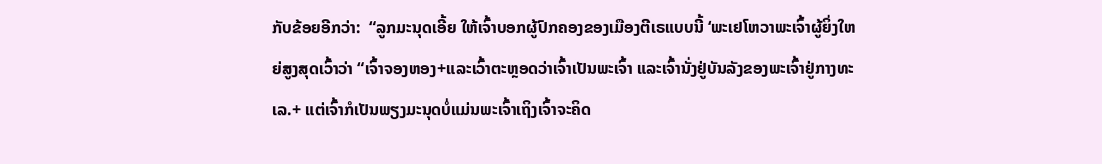ກັບຂ້ອຍອີກວ່າ:  “ລູກມະນຸດເອີ້ຍ ໃຫ້ເຈົ້າບອກຜູ້ປົກຄອງຂອງເມືອງຕີເຣແບບນີ້ ‘ພະເຢໂຫວາພະເຈົ້າຜູ້ຍິ່ງໃຫຍ່ສູງສຸດເວົ້າວ່າ “ເຈົ້າຈອງຫອງ+ແລະເວົ້າຕະຫຼອດວ່າເຈົ້າເປັນພະເຈົ້າ ແລະເຈົ້ານັ່ງຢູ່ບັນລັງຂອງພະເຈົ້າຢູ່ກາງທະເລ.+ ແຕ່ເຈົ້າກໍເປັນພຽງມະນຸດບໍ່ແມ່ນພະເຈົ້າເຖິງເຈົ້າຈະຄິດ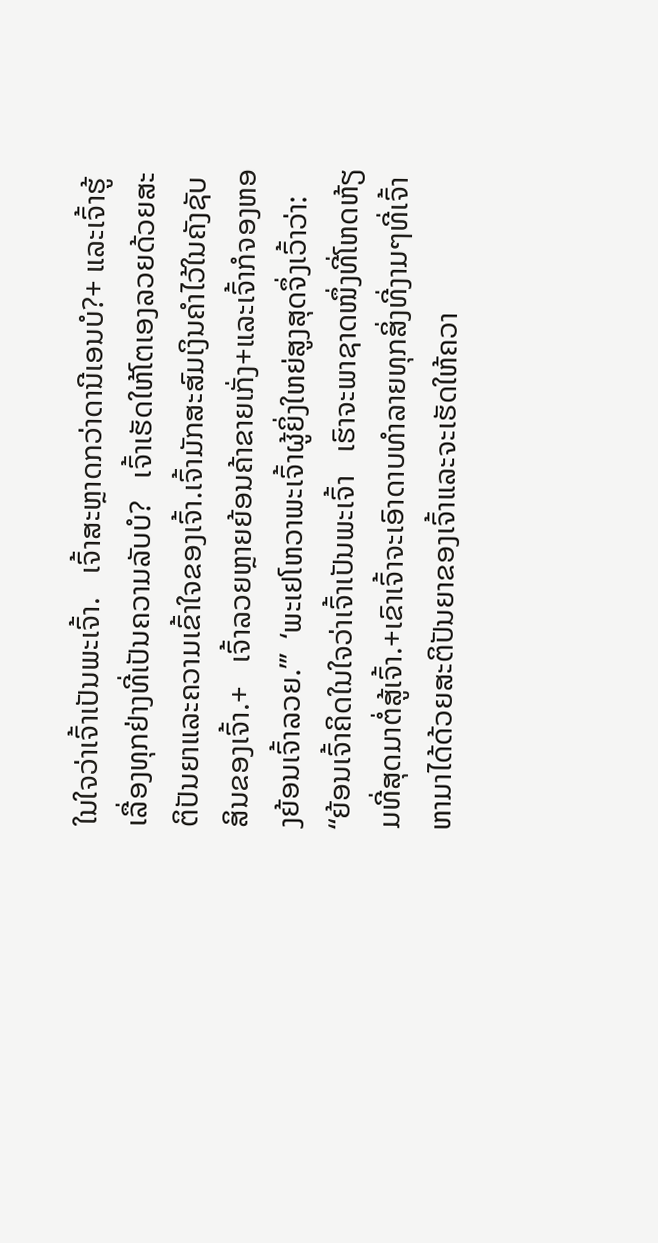ໃນໃຈວ່າເຈົ້າເປັນພະເຈົ້າ.   ເຈົ້າສະຫຼາດກວ່າດານີເອນບໍ?+ ແລະເຈົ້າຮູ້ເລື່ອງທຸກຢ່າງທີ່ເປັນຄວາມລັບບໍ?   ເຈົ້າເຮັດໃຫ້ໂຕເອງລວຍດ້ວຍສະຕິປັນຍາແລະຄວາມເຂົ້າໃຈຂອງເຈົ້າ.ເຈົ້າມັກສະສົມເງິນຄຳໄວ້ໃນຄັງຊັບສິນຂອງເຈົ້າ.+   ເຈົ້າລວຍຫຼາຍຍ້ອນຄ້າຂາຍເກັ່ງ+ແລະເຈົ້າກໍຈອງຫອງຍ້ອນເຈົ້າລວຍ.”’  ‘ພະເຢໂຫວາພະເຈົ້າຜູ້ຍິ່ງໃຫຍ່ສູງສຸດຈຶ່ງເວົ້າວ່າ: “ຍ້ອນເຈົ້າຄິດໃນໃຈວ່າເຈົ້າເປັນພະເຈົ້າ   ເຮົາຈະພາຊາດໜຶ່ງທີ່ໂຫດຫ້ຽມທີ່ສຸດມາຕໍ່ສູ້ເຈົ້າ.+ເຂົາເຈົ້າຈະເອົາດາບທຳລາຍທຸກສິ່ງທີ່ງາມໆທີ່ເຈົ້າຫາມາໄດ້ດ້ວຍສະຕິປັນຍາຂອງເຈົ້າແລະຈະເຮັດໃຫ້ຄວາ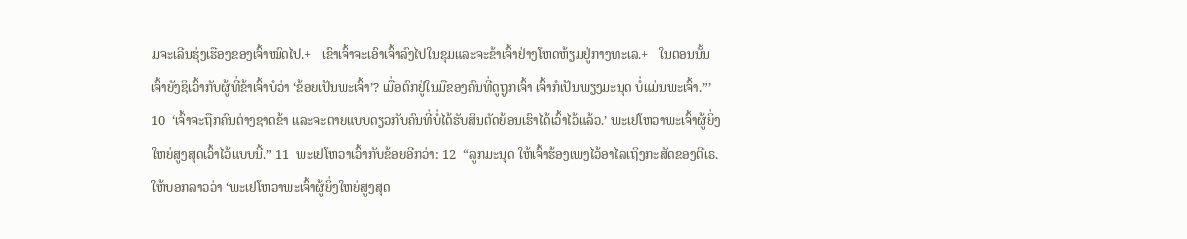ມຈະເລີນຮຸ່ງເຮືອງຂອງເຈົ້າໝົດໄປ.+   ເຂົາເຈົ້າຈະເອົາເຈົ້າລົງໄປໃນຂຸມແລະຈະຂ້າເຈົ້າຢ່າງໂຫດຫ້ຽມຢູ່ກາງທະເລ.+   ໃນຕອນນັ້ນ ເຈົ້າຍັງຊິເວົ້າກັບຜູ້ທີ່ຂ້າເຈົ້າບໍວ່າ ‘ຂ້ອຍເປັນພະເຈົ້າ’? ເມື່ອຕົກຢູ່ໃນມືຂອງຄົນທີ່ດູຖູກເຈົ້າ ເຈົ້າກໍເປັນພຽງມະນຸດ ບໍ່ແມ່ນພະເຈົ້າ.”’ 10  ‘ເຈົ້າຈະຖືກຄົນຕ່າງຊາດຂ້າ ແລະຈະຕາຍແບບດຽວກັບຄົນທີ່ບໍ່ໄດ້ຮັບສິນຕັດຍ້ອນເຮົາໄດ້ເວົ້າໄວ້ແລ້ວ.’ ພະເຢໂຫວາພະເຈົ້າຜູ້ຍິ່ງໃຫຍ່ສູງສຸດເວົ້າໄວ້ແບບນີ້.” 11  ພະເຢໂຫວາເວົ້າກັບຂ້ອຍອີກວ່າ: 12  “ລູກມະນຸດ ໃຫ້ເຈົ້າຮ້ອງເພງໄວ້ອາໄລເຖິງກະສັດຂອງຕີເຣ. ໃຫ້ບອກລາວວ່າ ‘ພະເຢໂຫວາພະເຈົ້າຜູ້ຍິ່ງໃຫຍ່ສູງສຸດ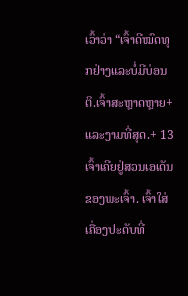ເວົ້າວ່າ “ເຈົ້າດີໝົດທຸກຢ່າງແລະບໍ່ມີບ່ອນຕິ.ເຈົ້າສະຫຼາດຫຼາຍ+ແລະງາມທີ່ສຸດ.+ 13  ເຈົ້າເຄີຍຢູ່ສວນເອເດັນຂອງພະເຈົ້າ. ເຈົ້າໃສ່ເຄື່ອງປະດັບທີ່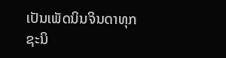ເປັນເພັດນິນຈິນດາທຸກຊະນິ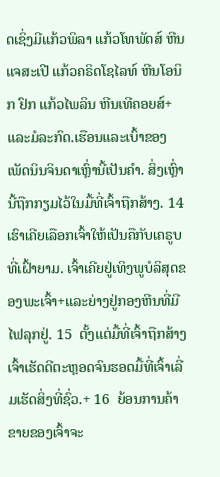ດເຊິ່ງມີແກ້ວພິລາ ແກ້ວໂທພັດສ໌ ຫີນແຈສະເປີ ແກ້ວຄຣິດໂຊໄລທ໌ ຫີນໂອນິກ ຢົກ ແກ້ວໄພລິນ ຫີນເທີຄອຍສ໌+ ແລະມໍລະກົດ.ເຮືອນແລະເບົ້າຂອງເພັດນິນຈິນດາເຫຼົ່ານີ້ເປັນຄຳ. ສິ່ງເຫຼົ່ານີ້ຖືກກຽມໄວ້ໃນມື້ທີ່ເຈົ້າຖືກສ້າງ. 14  ເຮົາເຄີຍເລືອກເຈົ້າໃຫ້ເປັນຄືກັບເຄຣູບທີ່ເຝົ້າຍາມ. ເຈົ້າເຄີຍຢູ່ເທິງພູບໍລິສຸດຂອງພະເຈົ້າ+ແລະຍ່າງຢູ່ກອງຫີນທີ່ມີໄຟລຸກຢູ່. 15  ຕັ້ງແຕ່ມື້ທີ່ເຈົ້າຖືກສ້າງ ເຈົ້າເຮັດດີຕະຫຼອດຈົນຮອດມື້ທີ່ເຈົ້າເລີ່ມເຮັດສິ່ງທີ່ຊົ່ວ.+ 16  ຍ້ອນການຄ້າຂາຍຂອງເຈົ້າຈະ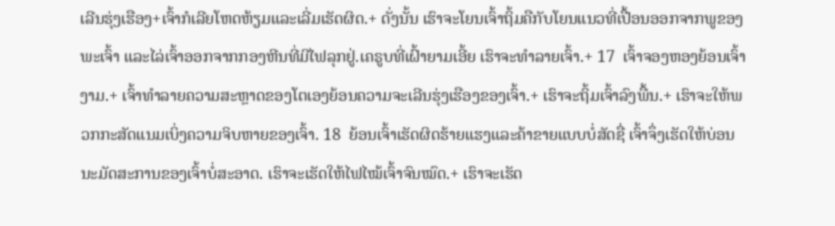ເລີນຮຸ່ງເຮືອງ+ເຈົ້າກໍເລີຍໂຫດຫ້ຽມແລະເລີ່ມເຮັດຜິດ.+ ດັ່ງນັ້ນ ເຮົາຈະໂຍນເຈົ້າຖິ້ມຄືກັບໂຍນແນວທີ່ເປື້ອນອອກຈາກພູຂອງພະເຈົ້າ ແລະໄລ່ເຈົ້າອອກຈາກກອງຫີນທີ່ມີໄຟລຸກຢູ່.ເຄຣູບທີ່ເຝົ້າຍາມເອີ້ຍ ເຮົາຈະທຳລາຍເຈົ້າ.+ 17  ເຈົ້າຈອງຫອງຍ້ອນເຈົ້າງາມ.+ ເຈົ້າທຳລາຍຄວາມສະຫຼາດຂອງໂຕເອງຍ້ອນຄວາມຈະເລີນຮຸ່ງເຮືອງຂອງເຈົ້າ.+ ເຮົາຈະຖິ້ມເຈົ້າລົງພື້ນ.+ ເຮົາຈະໃຫ້ພວກກະສັດແນມເບິ່ງຄວາມຈິບຫາຍຂອງເຈົ້າ. 18  ຍ້ອນເຈົ້າເຮັດຜິດຮ້າຍແຮງແລະຄ້າຂາຍແບບບໍ່ສັດຊື່ ເຈົ້າຈຶ່ງເຮັດໃຫ້ບ່ອນນະມັດສະການຂອງເຈົ້າບໍ່ສະອາດ. ເຮົາຈະເຮັດໃຫ້ໄຟໄໝ້ເຈົ້າຈົນໝົດ.+ ເຮົາຈະເຮັດ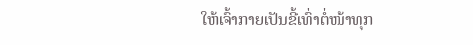ໃຫ້ເຈົ້າກາຍເປັນຂີ້ເທົ່າຕໍ່ໜ້າທຸກ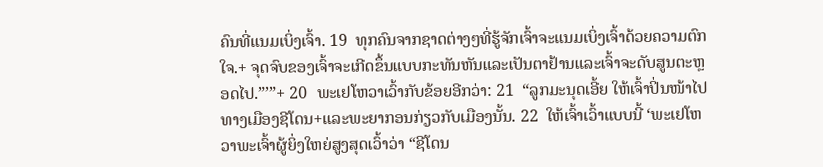ຄົນທີ່ແນມເບິ່ງເຈົ້າ. 19  ທຸກຄົນຈາກຊາດຕ່າງໆທີ່ຮູ້ຈັກເຈົ້າຈະແນມເບິ່ງເຈົ້າດ້ວຍຄວາມຕົກໃຈ.+ ຈຸດຈົບຂອງເຈົ້າຈະເກີດຂຶ້ນແບບກະທັນຫັນແລະເປັນຕາຢ້ານແລະເຈົ້າຈະດັບສູນຕະຫຼອດໄປ.”’”+ 20  ພະເຢໂຫວາເວົ້າກັບຂ້ອຍອີກວ່າ: 21  “ລູກມະນຸດເອີ້ຍ ໃຫ້ເຈົ້າປິ່ນໜ້າໄປທາງເມືອງຊີໂດນ+ແລະພະຍາກອນກ່ຽວກັບເມືອງນັ້ນ. 22  ໃຫ້ເຈົ້າເວົ້າແບບນີ້ ‘ພະເຢໂຫວາພະເຈົ້າຜູ້ຍິ່ງໃຫຍ່ສູງສຸດເວົ້າວ່າ “ຊີໂດນ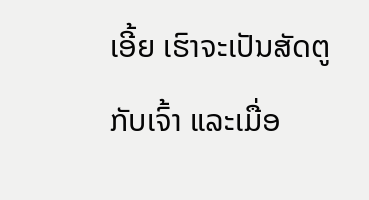ເອີ້ຍ ເຮົາຈະເປັນສັດຕູກັບເຈົ້າ ແລະເມື່ອ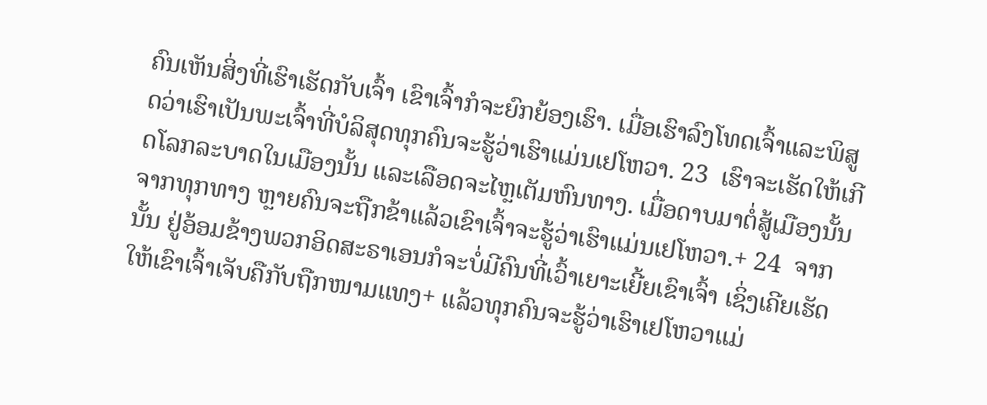ຄົນເຫັນສິ່ງທີ່ເຮົາເຮັດກັບເຈົ້າ ເຂົາເຈົ້າກໍຈະຍົກຍ້ອງເຮົາ. ເມື່ອເຮົາລົງໂທດເຈົ້າແລະພິສູດວ່າເຮົາເປັນພະເຈົ້າທີ່ບໍລິສຸດທຸກຄົນຈະຮູ້ວ່າເຮົາແມ່ນເຢໂຫວາ. 23  ເຮົາຈະເຮັດໃຫ້ເກີດໂລກລະບາດໃນເມືອງນັ້ນ ແລະເລືອດຈະໄຫຼເຕັມຫົນທາງ. ເມື່ອດາບມາຕໍ່ສູ້ເມືອງນັ້ນຈາກທຸກທາງ ຫຼາຍຄົນຈະຖືກຂ້າແລ້ວເຂົາເຈົ້າຈະຮູ້ວ່າເຮົາແມ່ນເຢໂຫວາ.+ 24  ຈາກນັ້ນ ຢູ່ອ້ອມຂ້າງພວກອິດສະຣາເອນກໍຈະບໍ່ມີຄົນທີ່ເວົ້າເຍາະເຍີ້ຍເຂົາເຈົ້າ ເຊິ່ງເຄີຍເຮັດໃຫ້ເຂົາເຈົ້າເຈັບຄືກັບຖືກໜາມແທງ+ ແລ້ວທຸກຄົນຈະຮູ້ວ່າເຮົາເຢໂຫວາແມ່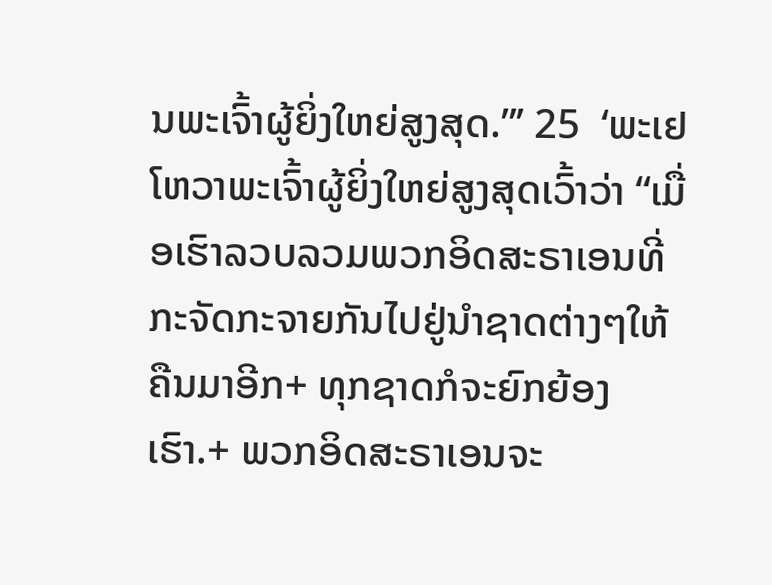ນພະເຈົ້າຜູ້ຍິ່ງໃຫຍ່ສູງສຸດ.”’ 25  ‘ພະເຢໂຫວາພະເຈົ້າຜູ້ຍິ່ງໃຫຍ່ສູງສຸດເວົ້າວ່າ “ເມື່ອເຮົາລວບລວມພວກອິດສະຣາເອນທີ່ກະຈັດກະຈາຍກັນໄປຢູ່ນຳຊາດຕ່າງໆໃຫ້ຄືນມາອີກ+ ທຸກຊາດກໍຈະຍົກຍ້ອງເຮົາ.+ ພວກອິດສະຣາເອນຈະ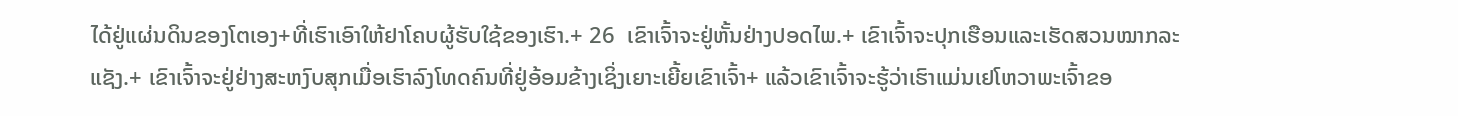ໄດ້ຢູ່ແຜ່ນດິນຂອງໂຕເອງ+ທີ່ເຮົາເອົາໃຫ້ຢາໂຄບຜູ້ຮັບໃຊ້ຂອງເຮົາ.+ 26  ເຂົາເຈົ້າຈະຢູ່ຫັ້ນຢ່າງປອດໄພ.+ ເຂົາເຈົ້າຈະປຸກເຮືອນແລະເຮັດສວນໝາກລະແຊັງ.+ ເຂົາເຈົ້າຈະຢູ່ຢ່າງສະຫງົບສຸກເມື່ອເຮົາລົງໂທດຄົນທີ່ຢູ່ອ້ອມຂ້າງເຊິ່ງເຍາະເຍີ້ຍເຂົາເຈົ້າ+ ແລ້ວເຂົາເຈົ້າຈະຮູ້ວ່າເຮົາແມ່ນເຢໂຫວາພະເຈົ້າຂອ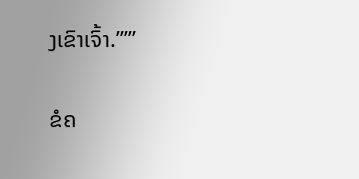ງເຂົາເຈົ້າ.”’”

ຂໍຄ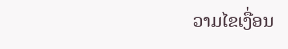ວາມໄຂເງື່ອນ